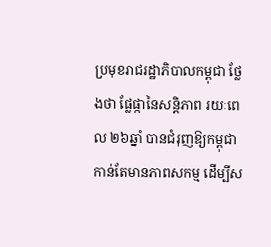ប្រមុខរាជរដ្ឋាភិបាលកម្ពុជា ថ្លែងថា ផ្លែផ្កានៃសន្តិភាព រយៈពេល ២៦ឆ្នាំ បានជំរុញឱ្យកម្ពុជា កាន់តែមានភាពសកម្ម ដើម្បីស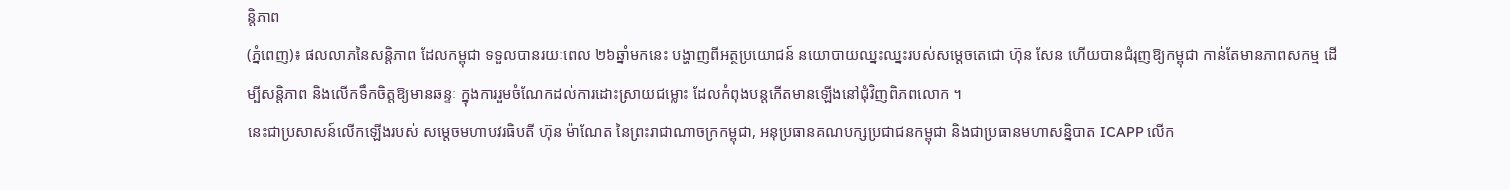ន្តិភាព
(ភ្នំពេញ)៖ ផលលាភនៃសន្ដិភាព ដែលកម្ពុជា ទទួលបានរយៈពេល ២៦ឆ្នាំមកនេះ បង្ហាញពីអត្ថប្រយោជន៍ នយោបាយឈ្នះឈ្នះរបស់សម្ដេចតេជោ ហ៊ុន សែន ហើយបានជំរុញឱ្យកម្ពុជា កាន់តែមានភាពសកម្ម ដើម្បីសន្តិភាព និងលើកទឹកចិត្តឱ្យមានឆន្ទៈ ក្នុងការរួមចំណែកដល់ការដោះស្រាយជម្លោះ ដែលកំពុងបន្តកើតមានឡើងនៅជុំវិញពិភពលោក ។
នេះជាប្រសាសន៍លើកឡើងរបស់ សម្តេចមហាបវរធិបតី ហ៊ុន ម៉ាណែត នៃព្រះរាជាណាចក្រកម្ពុជា, អនុប្រធានគណបក្សប្រជាជនកម្ពុជា និងជាប្រធានមហាសន្និបាត ICAPP លើក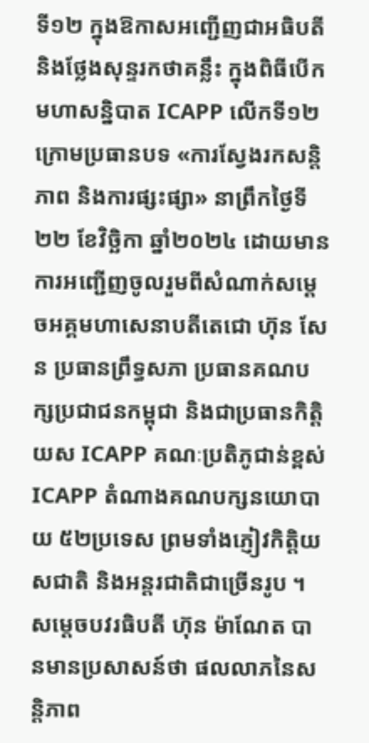ទី១២ ក្នុងឱកាសអញ្ជើញជាអធិបតី និងថ្លែងសុន្ទរកថាគន្លឹះ ក្នុងពិធីបើកមហាសន្និបាត ICAPP លើកទី១២ ក្រោមប្រធានបទ «ការស្វែងរកសន្តិភាព និងការផ្សះផ្សា» នាព្រឹកថ្ងៃទី២២ ខែវិច្ឆិកា ឆ្នាំ២០២៤ ដោយមានការអញ្ជើញចូលរួមពីសំណាក់សម្តេចអគ្គមហាសេនាបតីតេជោ ហ៊ុន សែន ប្រធានព្រឹទ្ធសភា ប្រធានគណបក្សប្រជាជនកម្ពុជា និងជាប្រធានកិត្តិយស ICAPP គណៈប្រតិភូជាន់ខ្ពស់ ICAPP តំណាងគណបក្សនយោបាយ ៥២ប្រទេស ព្រមទាំងភ្ញៀវកិត្តិយសជាតិ និងអន្តរជាតិជាច្រើនរូប ។
សម្ដេចបវរធិបតី ហ៊ុន ម៉ាណែត បានមានប្រសាសន៍ថា ផលលាភនៃសន្តិភាព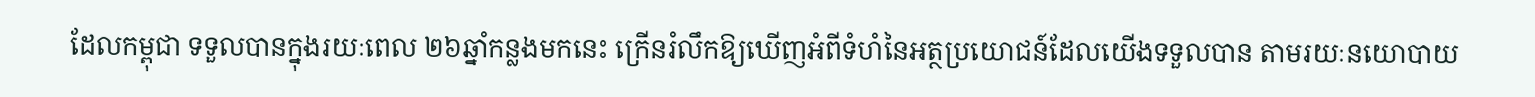ដែលកម្ពុជា ទទួលបានក្នុងរយៈពេល ២៦ឆ្នាំកន្លងមកនេះ ក្រើនរំលឹកឱ្យឃើញអំពីទំហំនៃអត្ថប្រយោជន៍ដែលយើងទទួលបាន តាមរយៈនយោបាយ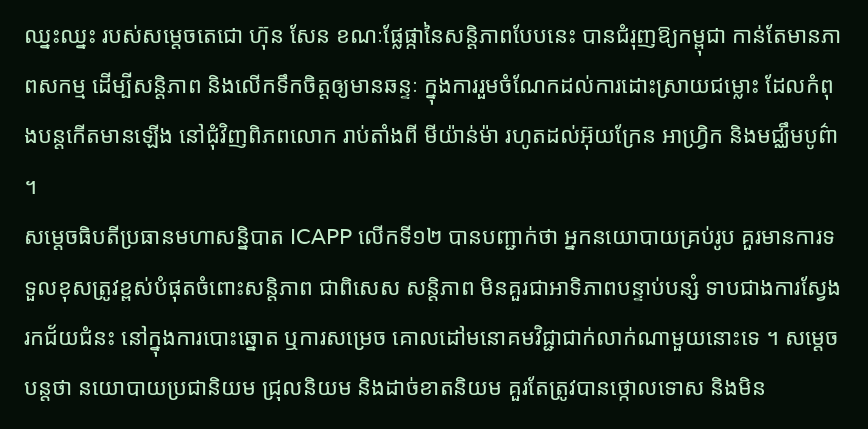ឈ្នះឈ្នះ របស់សម្តេចតេជោ ហ៊ុន សែន ខណៈផ្លែផ្កានៃសន្តិភាពបែបនេះ បានជំរុញឱ្យកម្ពុជា កាន់តែមានភាពសកម្ម ដើម្បីសន្តិភាព និងលើកទឹកចិត្តឲ្យមានឆន្ទៈ ក្នុងការរួមចំណែកដល់ការដោះស្រាយជម្លោះ ដែលកំពុងបន្តកើតមានឡើង នៅជុំវិញពិភពលោក រាប់តាំងពី មីយ៉ាន់ម៉ា រហូតដល់អ៊ុយក្រែន អាហ្វ្រិក និងមជ្ឈឹមបូព៌ា ។
សម្ដេចធិបតីប្រធានមហាសន្និបាត ICAPP លើកទី១២ បានបញ្ជាក់ថា អ្នកនយោបាយគ្រប់រូប គួរមានការទទួលខុសត្រូវខ្ពស់បំផុតចំពោះសន្តិភាព ជាពិសេស សន្តិភាព មិនគួរជាអាទិភាពបន្ទាប់បន្សំ ទាបជាងការស្វែងរកជ័យជំនះ នៅក្នុងការបោះឆ្នោត ឬការសម្រេច គោលដៅមនោគមវិជ្ជាជាក់លាក់ណាមួយនោះទេ ។ សម្ដេចបន្តថា នយោបាយប្រជានិយម ជ្រុលនិយម និងដាច់ខាតនិយម គួរតែត្រូវបានថ្កោលទោស និងមិន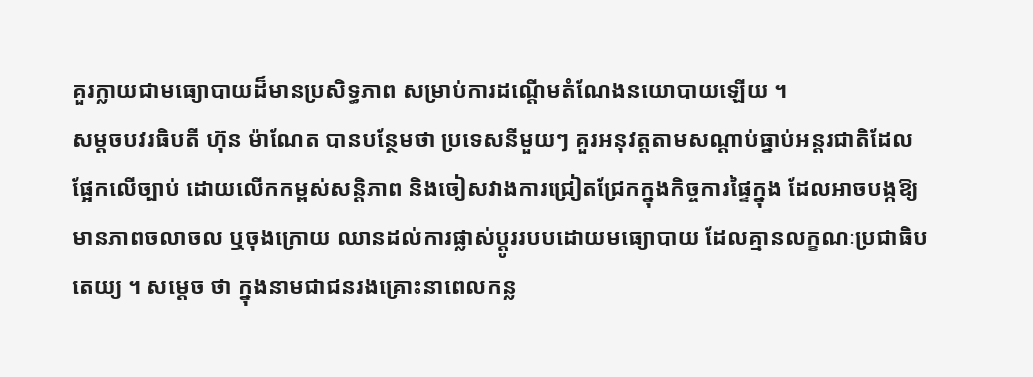គួរក្លាយជាមធ្យោបាយដ៏មានប្រសិទ្ធភាព សម្រាប់ការដណ្តើមតំណែងនយោបាយឡើយ ។
សម្ដចបវរធិបតី ហ៊ុន ម៉ាណែត បានបន្ថែមថា ប្រទេសនីមួយៗ គួរអនុវត្តតាមសណ្តាប់ធ្នាប់អន្តរជាតិដែលផ្អែកលើច្បាប់ ដោយលើកកម្ពស់សន្តិភាព និងចៀសវាងការជ្រៀតជ្រែកក្នុងកិច្ចការផ្ទៃក្នុង ដែលអាចបង្កឱ្យមានភាពចលាចល ឬចុងក្រោយ ឈានដល់ការផ្លាស់ប្តូររបបដោយមធ្យោបាយ ដែលគ្មានលក្ខណៈប្រជាធិបតេយ្យ ។ សម្ដេច ថា ក្នុងនាមជាជនរងគ្រោះនាពេលកន្ល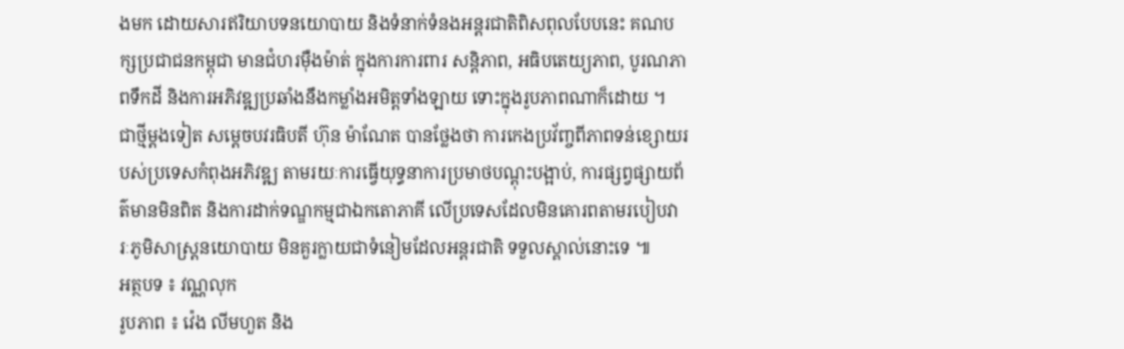ងមក ដោយសារឥរិយាបទនយោបាយ និងទំនាក់ទំនងអន្តរជាតិពិសពុលបែបនេះ គណបក្សប្រជាជនកម្ពុជា មានជំហរម៉ឺងម៉ាត់ ក្នុងការការពារ សន្តិភាព, អធិបតេយ្យភាព, បូរណភាពទឹកដី និងការអភិវឌ្ឍប្រឆាំងនឹងកម្លាំងអមិត្តទាំងឡាយ ទោះក្នុងរូបភាពណាក៏ដោយ ។
ជាថ្មីម្ដងទៀត សម្ដេចបវរធិបតី ហ៊ុន ម៉ាណែត បានថ្លែងថា ការកេងប្រវ័ញ្ចពីភាពទន់ខ្សោយរបស់ប្រទេសកំពុងអភិវឌ្ឍ តាមរយៈការធ្វើយុទ្ធនាការប្រមាថបណ្ដុះបង្អាប់, ការផ្សព្វផ្សាយព័ត៌មានមិនពិត និងការដាក់ទណ្ឌកម្មជាឯកតោភាគី លើប្រទេសដែលមិនគោរពតាមរបៀបវារៈភូមិសាស្រ្តនយោបាយ មិនគួរក្លាយជាទំនៀមដែលអន្តរជាតិ ទទួលស្គាល់នោះទេ ៕
អត្ថបទ ៖ វណ្ណលុក
រូបភាព ៖ វ៉េង លីមហួត និង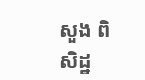សួង ពិសិដ្ឋ